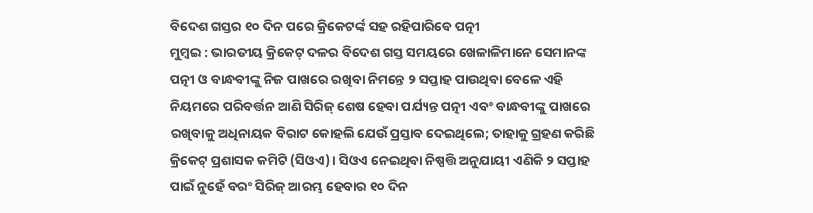ବିଦେଶ ଗସ୍ତର ୧୦ ଦିନ ପରେ କ୍ରିକେଟର୍ଙ୍କ ସହ ରହିପାରିବେ ପତ୍ନୀ
ମୁମ୍ବଇ : ଭାରତୀୟ କ୍ରିକେଟ୍ ଦଳର ବିଦେଶ ଗସ୍ତ ସମୟରେ ଖେଳାଳିମାନେ ସେମାନଙ୍କ ପତ୍ନୀ ଓ ବାନ୍ଧବୀଙ୍କୁ ନିଜ ପାଖରେ ରଖିବା ନିମନ୍ତେ ୨ ସପ୍ତାହ ପାଉଥିବା ବେଳେ ଏହି ନିୟମରେ ପରିବର୍ତ୍ତନ ଆଣି ସିରିଜ୍ ଶେଷ ହେବା ପର୍ଯ୍ୟନ୍ତ ପତ୍ନୀ ଏବଂ ବାନ୍ଧବୀଙ୍କୁ ପାଖରେ ରଖିବାକୁ ଅଧିନାୟକ ବିରାଟ କୋହଲି ଯେଉଁ ପ୍ରସ୍ତାବ ଦେଇଥିଲେ; ତାହାକୁ ଗ୍ରହଣ କରିଛି କ୍ରିକେଟ୍ ପ୍ରଶାସକ କମିଟି (ସିଓଏ)। ସିଓଏ ନେଇଥିବା ନିଷ୍ପତ୍ତି ଅନୁଯାୟୀ ଏଣିକି ୨ ସପ୍ତାହ ପାଇଁ ନୁହେଁ ବରଂ ସିରିଜ୍ ଆରମ୍ଭ ହେବାର ୧୦ ଦିନ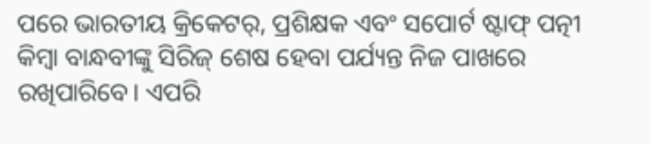ପରେ ଭାରତୀୟ କ୍ରିକେଟର୍, ପ୍ରଶିକ୍ଷକ ଏବଂ ସପୋର୍ଟ ଷ୍ଟାଫ୍ ପତ୍ନୀ କିମ୍ବା ବାନ୍ଧବୀଙ୍କୁ ସିରିଜ୍ ଶେଷ ହେବା ପର୍ଯ୍ୟନ୍ତ ନିଜ ପାଖରେ ରଖିପାରିବେ। ଏପରି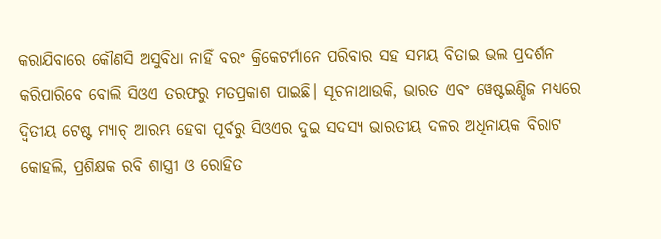କରାଯିବାରେ କୌଣସି ଅସୁବିଧା ନାହିଁ ବରଂ କ୍ରିକେଟର୍ମାନେ ପରିବାର ସହ ସମୟ ବିତାଇ ଭଲ ପ୍ରଦର୍ଶନ କରିପାରିବେ ବୋଲି ସିଓଏ ତରଫରୁ ମତପ୍ରକାଶ ପାଇଛି। ସୂଚନାଥାଉକି, ଭାରତ ଏବଂ ୱେଷ୍ଟଇଣ୍ଡିଜ ମଧ୍ୟରେ ଦ୍ୱିତୀୟ ଟେଷ୍ଟ ମ୍ୟାଚ୍ ଆରମ୍ଭ ହେବା ପୂର୍ବରୁ ସିଓଏର ଦୁଇ ସଦସ୍ୟ ଭାରତୀୟ ଦଳର ଅଧିନାୟକ ବିରାଟ କୋହଲି, ପ୍ରଶିକ୍ଷକ ରବି ଶାସ୍ତ୍ରୀ ଓ ରୋହିତ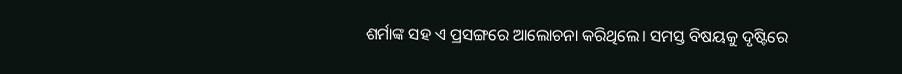ଶର୍ମାଙ୍କ ସହ ଏ ପ୍ରସଙ୍ଗରେ ଆଲୋଚନା କରିଥିଲେ। ସମସ୍ତ ବିଷୟକୁ ଦୃଷ୍ଟିରେ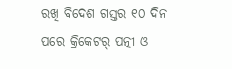ରଖି ବିଦେଶ ଗସ୍ତର ୧୦ ଦିନ ପରେ କ୍ରିକେଟର୍ ପତ୍ନୀ ଓ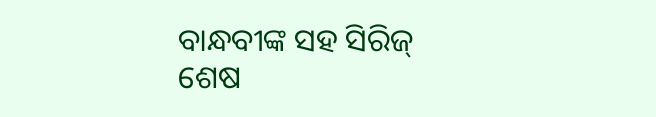ବାନ୍ଧବୀଙ୍କ ସହ ସିରିଜ୍ ଶେଷ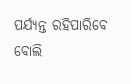ପର୍ଯ୍ୟନ୍ତ ରହିପାରିବେ ବୋଲି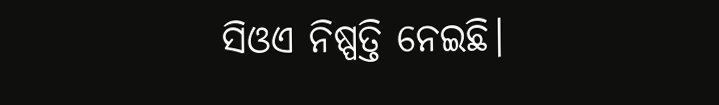ସିଓଏ ନିଷ୍ପତ୍ତି ନେଇଛି।